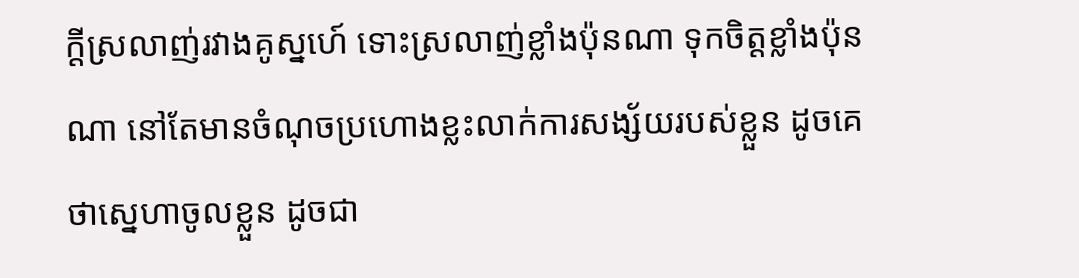ក្តីស្រលាញ់រវាងគូស្នហេ៍ ទោះស្រលាញ់ខ្លាំងប៉ុនណា ទុកចិត្តខ្លាំងប៉ុនណា នៅតែមានចំណុចប្រហោងខ្លះលាក់ការសង្ស័យរបស់ខ្លួន ដូចគេថាស្នេហាចូលខ្លួន ដូចជា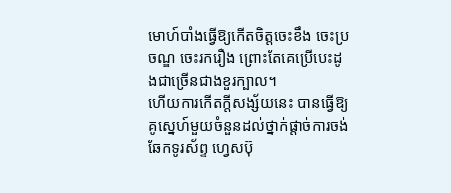មោហ៍បាំងធ្វើឱ្យកើតចិត្តចេះខឹង ចេះប្រចណ្ឌ ចេះរករឿង ព្រោះតែគេប្រើបេះដូងជាច្រើនជាងខួរក្បាល។
ហើយការកើតក្តីសង្ស័យនេះ បានធ្វើឱ្យគូស្នេហ៍មួយចំនួនដល់ថ្នាក់ផ្តាច់ការចង់ឆែកទូរស័ព្ទ ហ្វេសប៊ុ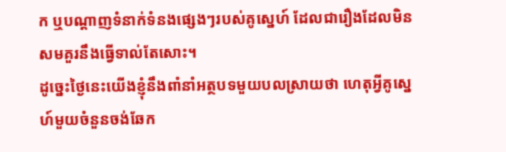ក ឬបណ្តាញទំនាក់ទំនងផ្សេងៗរបស់គូស្នេហ៍ ដែលជារឿងដែលមិនសមគួរនឹងធ្វើទាល់តែសោះ។
ដូច្នេះថ្ងៃនេះយើងខ្ញុំនឹងពាំនាំអត្ថបទមួយបលស្រាយថា ហេតុអ្វីគូស្នេហ៍មួយចំនួនចង់ឆែក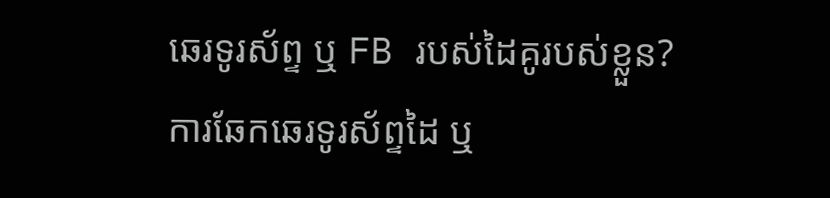ឆេរទូរស័ព្ទ ឬ FB របស់ដៃគូរបស់ខ្លួន?
ការឆែកឆេរទូរស័ព្ទដៃ ឬ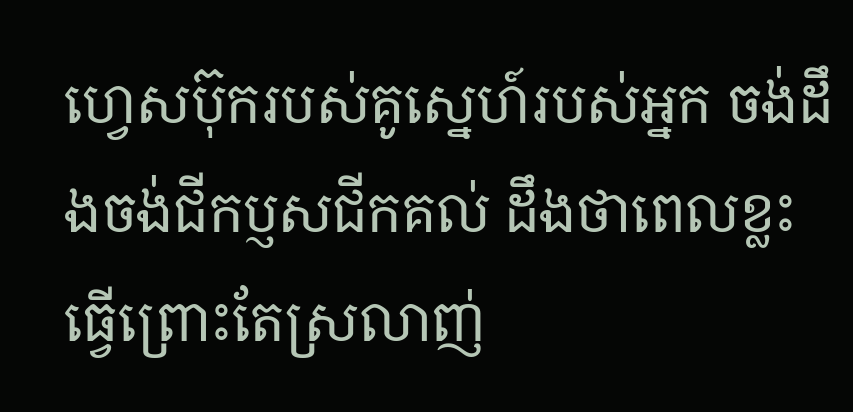ហ្វេសប៊ុករបស់គូស្នេហ៍របស់អ្នក ចង់ដឹងចង់ជីកប្ញសជីកគល់ ដឹងថាពេលខ្លះ ធ្វេីព្រោះតែស្រលាញ់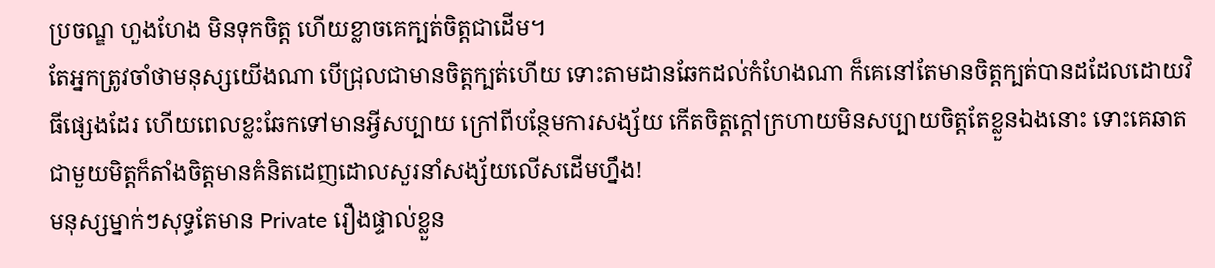ប្រចណ្ឌ ហួងហែង មិនទុកចិត្ត ហេីយខ្លាចគេក្បត់ចិត្តជាដើម។
តែអ្នកត្រូវចាំថាមនុស្សយេីងណា បេីជ្រុលជាមានចិត្តក្បត់ហេីយ ទោះតាមដានឆែកដល់កំហែងណា ក៏គេនៅតែមានចិត្តក្បត់បានដដែលដោយវិធីផ្សេងដែរ ហេីយពេលខ្លះឆែកទៅមានអ្វីសប្បាយ ក្រៅពីបន្ថែមការសង្ស័យ កេីតចិត្តក្តៅក្រហាយមិនសប្បាយចិត្តតែខ្លួនឯងនោះ ទោះគេឆាតជាមួយមិត្តក៏តាំងចិត្តមានគំនិតដេញដោលសួរនាំសង្ស័យលេីសដេីមហ្នឹង!
មនុស្សម្នាក់ៗសុទ្ធតែមាន Private រឿងផ្ទាល់ខ្លួន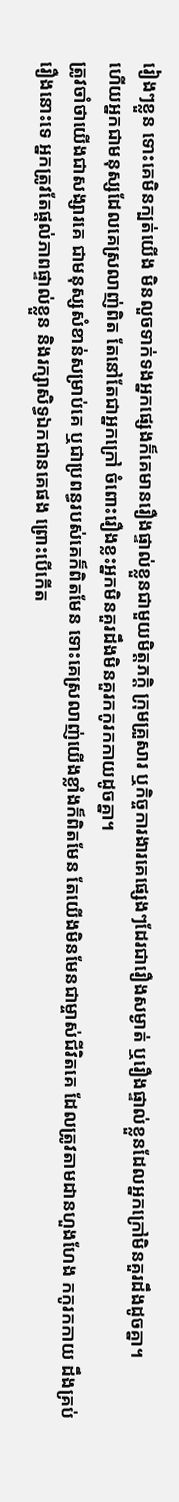រៀងៗខ្លួន ទោះគេមិនក្បត់យេីង មិនលួចទាក់ទងអ្នកផ្សេងក៏គេមានរឿងផ្ទាល់ខ្លួនជាមួយមិត្តភក្តិ ក្រុមគ្រួសារ ឬកិច្ចការងារគេផ្សេងៗដែរជារឿងសម្ងាត់ ឬរឿងផ្ទាល់ខ្លួនដែលអ្នកក្រៅមិនគួរដឹងដូចគ្នា។
ហើយអ្នកជាមនុស្សដែលគេស្រលាញ់ពិត តែនៅតែជាអ្នកក្រៅ ចំពោះរឿងខ្លះអ្នកមិនគួរដឹងមិនគួរកកូរកកាយដូចគ្នា។
ត្រូវចាំថាយេីងជាសង្សារគេ ជាមនុស្សសំខាន់សម្រាប់គេ ឬជាប្រពន្ធរបស់គេក៏ពិតមែន ទោះគេស្រលាញ់យើងខ្លាំងក៏ពិតមែន តែយេីងមិនមែនជាម្ចាស់ជីវិតគេ ដែលត្រូវតាមដានហួងហែង កកូរកកាយ ដឹងគ្រប់រឿងនោះទេ អ្នកត្រូវតែផ្តល់ភាពផ្ទាល់ខ្លួន និងរក្សាសិទ្ធឯកជានគេផង ព្រោះបេីកេីត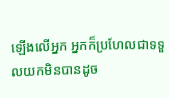ឡេីងលេីអ្នក អ្នកក៏ប្រហែលជាទទួលយកមិនបានដូច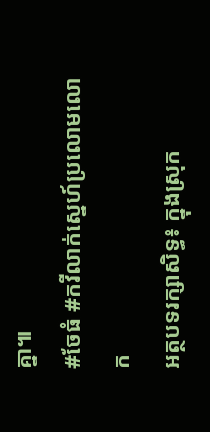គ្នា៕
#ចែធំ #កវីលាក់ស្នេហ៍ប្រលោមលោក
អត្ថបទរក្សាសិទ្ធ៖ ក្នុងស្រុក